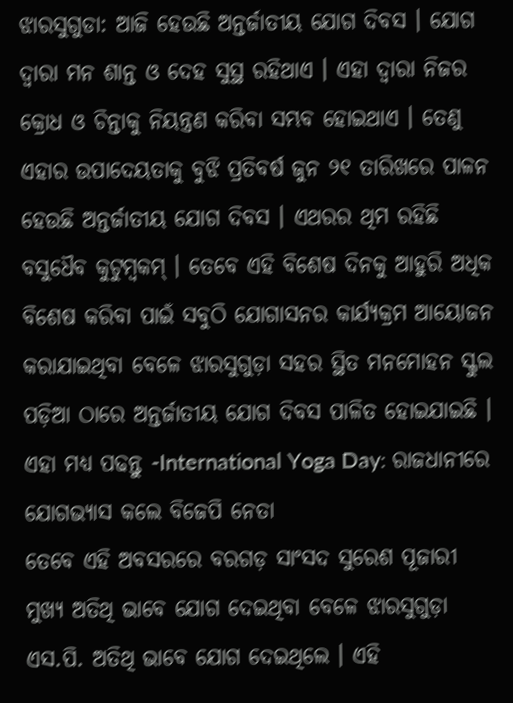ଝାରସୁଗୁଡା: ଆଜି ହେଉଛି ଅନ୍ତର୍ଜାତୀୟ ଯୋଗ ଦିବସ । ଯୋଗ ଦ୍ବାରା ମନ ଶାନ୍ତ ଓ ଦେହ ସୁସ୍ଥ ରହିଥାଏ । ଏହା ଦ୍ବାରା ନିଜର କ୍ରୋଧ ଓ ଚିନ୍ତାକୁ ନିୟନ୍ତ୍ରଣ କରିବା ସମ୍ଭବ ହୋଇଥାଏ । ତେଣୁ ଏହାର ଉପାଦେୟତାକୁ ବୁଝି ପ୍ରତିବର୍ଷ ଜୁନ ୨୧ ତାରିଖରେ ପାଳନ ହେଉଛି ଅନ୍ତର୍ଜାତୀୟ ଯୋଗ ଦିବସ । ଏଥରର ଥିମ ରହିଛି ବସୁଧୈବ କୁଟୁମ୍ବକମ୍ । ତେବେ ଏହି ବିଶେଷ ଦିନକୁ ଆହୁରି ଅଧିକ ବିଶେଷ କରିବା ପାଇଁ ସବୁଠି ଯୋଗାସନର କାର୍ଯ୍ୟକ୍ରମ ଆୟୋଜନ କରାଯାଇଥିବା ବେଳେ ଝାରସୁଗୁଡ଼ା ସହର ସ୍ଥିତ ମନମୋହନ ସ୍କୁଲ ପଡ଼ିଆ ଠାରେ ଅନ୍ତର୍ଜାତୀୟ ଯୋଗ ଦିବସ ପାଳିତ ହୋଇଯାଇଛି ।
ଏହା ମଧ୍ୟ ପଢନ୍ତୁ -International Yoga Day: ରାଜଧାନୀରେ ଯୋଗଭ୍ୟାସ କଲେ ବିଜେପି ନେତା
ତେବେ ଏହି ଅବସରରେ ବରଗଡ଼ ସାଂସଦ ସୁରେଶ ପୂଜାରୀ ମୁଖ୍ୟ ଅତିଥି ଭାବେ ଯୋଗ ଦେଇଥିବା ବେଳେ ଝାରସୁଗୁଡ଼ା ଏସ.ପି. ଅତିଥି ଭାବେ ଯୋଗ ଦେଇଥିଲେ । ଏହି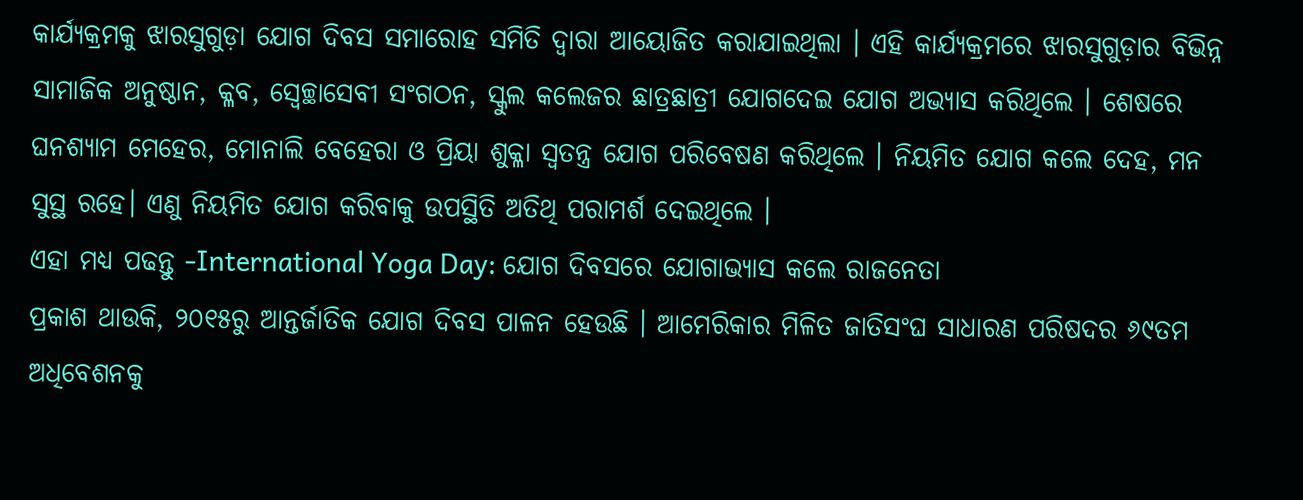କାର୍ଯ୍ୟକ୍ରମକୁ ଝାରସୁଗୁଡ଼ା ଯୋଗ ଦିବସ ସମାରୋହ ସମିତି ଦ୍ବାରା ଆୟୋଜିତ କରାଯାଇଥିଲା । ଏହି କାର୍ଯ୍ୟକ୍ରମରେ ଝାରସୁଗୁଡ଼ାର ବିଭିନ୍ନ ସାମାଜିକ ଅନୁଷ୍ଠାନ, କ୍ଳବ, ସ୍ବେଚ୍ଛାସେବୀ ସଂଗଠନ, ସ୍କୁଲ କଲେଜର ଛାତ୍ରଛାତ୍ରୀ ଯୋଗଦେଇ ଯୋଗ ଅଭ୍ୟାସ କରିଥିଲେ । ଶେଷରେ ଘନଶ୍ୟାମ ମେହେର, ମୋନାଲି ବେହେରା ଓ ପ୍ରିୟା ଶୁକ୍ଳା ସ୍ଵତନ୍ତ୍ର ଯୋଗ ପରିବେଷଣ କରିଥିଲେ । ନିୟମିତ ଯୋଗ କଲେ ଦେହ, ମନ ସୁସ୍ଥ ରହେ। ଏଣୁ ନିୟମିତ ଯୋଗ କରିବାକୁ ଉପସ୍ଥିତି ଅତିଥି ପରାମର୍ଶ ଦେଇଥିଲେ ।
ଏହା ମଧ୍ୟ ପଢନ୍ତୁ -International Yoga Day: ଯୋଗ ଦିବସରେ ଯୋଗାଭ୍ୟାସ କଲେ ରାଜନେତା
ପ୍ରକାଶ ଥାଉକି, ୨୦୧୫ରୁ ଆନ୍ତର୍ଜାତିକ ଯୋଗ ଦିବସ ପାଳନ ହେଉଛି । ଆମେରିକାର ମିଳିତ ଜାତିସଂଘ ସାଧାରଣ ପରିଷଦର ୬୯ତମ ଅଧିବେଶନକୁ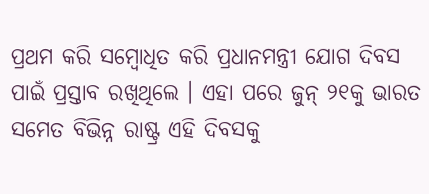ପ୍ରଥମ କରି ସମ୍ବୋଧିତ କରି ପ୍ରଧାନମନ୍ତ୍ରୀ ଯୋଗ ଦିବସ ପାଇଁ ପ୍ରସ୍ତାବ ରଖିଥିଲେ । ଏହା ପରେ ଜୁନ୍ ୨୧କୁ ଭାରତ ସମେତ ବିଭିନ୍ନ ରାଷ୍ଟ୍ର ଏହି ଦିବସକୁ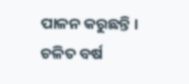ପାଳନ କରୁଛନ୍ତି । ଚଳିତ ବର୍ଷ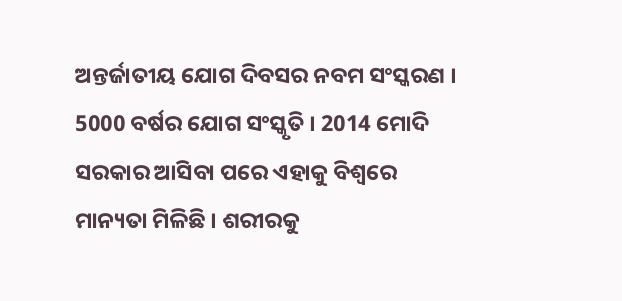ଅନ୍ତର୍ଜାତୀୟ ଯୋଗ ଦିବସର ନବମ ସଂସ୍କରଣ । 5000 ବର୍ଷର ଯୋଗ ସଂସ୍କୃତି । 2014 ମୋଦି ସରକାର ଆସିବା ପରେ ଏହାକୁ ବିଶ୍ବରେ ମାନ୍ୟତା ମିଳିଛି । ଶରୀରକୁ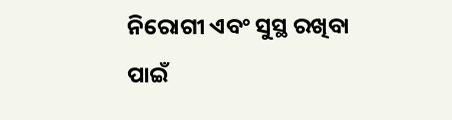ନିରୋଗୀ ଏବଂ ସୁସ୍ଥ ରଖିବା ପାଇଁ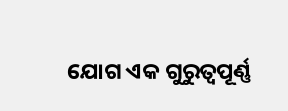ଯୋଗ ଏକ ଗୁରୁତ୍ବପୂର୍ଣ୍ଣ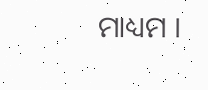ମାଧ୍ୟମ ।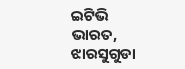ଇଟିଭି ଭାରତ, ଝାରସୁଗୁଡା